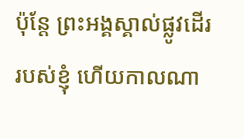ប៉ុន្តែ ព្រះអង្គស្គាល់ផ្លូវដើររបស់ខ្ញុំ ហើយកាលណា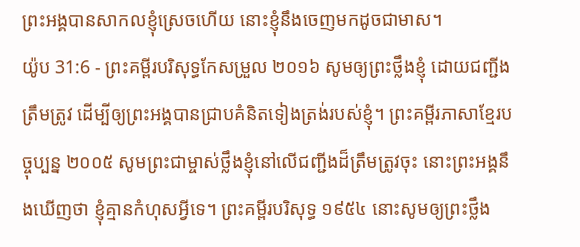ព្រះអង្គបានសាកលខ្ញុំស្រេចហើយ នោះខ្ញុំនឹងចេញមកដូចជាមាស។
យ៉ូប 31:6 - ព្រះគម្ពីរបរិសុទ្ធកែសម្រួល ២០១៦ សូមឲ្យព្រះថ្លឹងខ្ញុំ ដោយជញ្ជីងត្រឹមត្រូវ ដើម្បីឲ្យព្រះអង្គបានជ្រាបគំនិតទៀងត្រង់របស់ខ្ញុំ។ ព្រះគម្ពីរភាសាខ្មែរបច្ចុប្បន្ន ២០០៥ សូមព្រះជាម្ចាស់ថ្លឹងខ្ញុំនៅលើជញ្ជីងដ៏ត្រឹមត្រូវចុះ នោះព្រះអង្គនឹងឃើញថា ខ្ញុំគ្មានកំហុសអ្វីទេ។ ព្រះគម្ពីរបរិសុទ្ធ ១៩៥៤ នោះសូមឲ្យព្រះថ្លឹង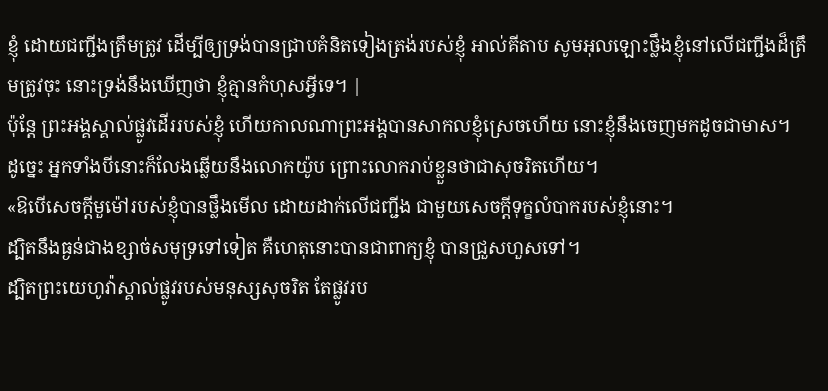ខ្ញុំ ដោយជញ្ជីងត្រឹមត្រូវ ដើម្បីឲ្យទ្រង់បានជ្រាបគំនិតទៀងត្រង់របស់ខ្ញុំ អាល់គីតាប សូមអុលឡោះថ្លឹងខ្ញុំនៅលើជញ្ជីងដ៏ត្រឹមត្រូវចុះ នោះទ្រង់នឹងឃើញថា ខ្ញុំគ្មានកំហុសអ្វីទេ។ |
ប៉ុន្តែ ព្រះអង្គស្គាល់ផ្លូវដើររបស់ខ្ញុំ ហើយកាលណាព្រះអង្គបានសាកលខ្ញុំស្រេចហើយ នោះខ្ញុំនឹងចេញមកដូចជាមាស។
ដូច្នេះ អ្នកទាំងបីនោះក៏លែងឆ្លើយនឹងលោកយ៉ូប ព្រោះលោករាប់ខ្លួនថាជាសុចរិតហើយ។
«ឱបើសេចក្ដីមួម៉ៅរបស់ខ្ញុំបានថ្លឹងមើល ដោយដាក់លើជញ្ជីង ជាមួយសេចក្ដីទុក្ខលំបាករបស់ខ្ញុំនោះ។
ដ្បិតនឹងធ្ងន់ជាងខ្សាច់សមុទ្រទៅទៀត គឺហេតុនោះបានជាពាក្យខ្ញុំ បានជ្រួសហួសទៅ។
ដ្បិតព្រះយេហូវ៉ាស្គាល់ផ្លូវរបស់មនុស្សសុចរិត តែផ្លូវរប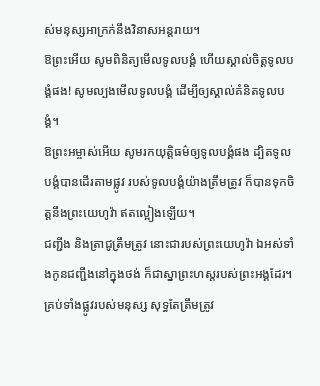ស់មនុស្សអាក្រក់នឹងវិនាសអន្តរាយ។
ឱព្រះអើយ សូមពិនិត្យមើលទូលបង្គំ ហើយស្គាល់ចិត្តទូលបង្គំផង! សូមល្បងមើលទូលបង្គំ ដើម្បីឲ្យស្គាល់គំនិតទូលបង្គំ។
ឱព្រះអម្ចាស់អើយ សូមរកយុត្តិធម៌ឲ្យទូលបង្គំផង ដ្បិតទូលបង្គំបានដើរតាមផ្លូវ របស់ទូលបង្គំយ៉ាងត្រឹមត្រូវ ក៏បានទុកចិត្តនឹងព្រះយេហូវ៉ា ឥតល្អៀងឡើយ។
ជញ្ជីង និងត្រាជូត្រឹមត្រូវ នោះជារបស់ព្រះយេហូវ៉ា ឯអស់ទាំងកូនជញ្ជីងនៅក្នុងថង់ ក៏ជាស្នាព្រះហស្តរបស់ព្រះអង្គដែរ។
គ្រប់ទាំងផ្លូវរបស់មនុស្ស សុទ្ធតែត្រឹមត្រូវ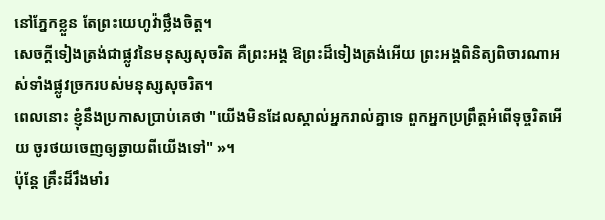នៅភ្នែកខ្លួន តែព្រះយេហូវ៉ាថ្លឹងចិត្ត។
សេចក្ដីទៀងត្រង់ជាផ្លូវនៃមនុស្សសុចរិត គឺព្រះអង្គ ឱព្រះដ៏ទៀងត្រង់អើយ ព្រះអង្គពិនិត្យពិចារណាអស់ទាំងផ្លូវច្រករបស់មនុស្សសុចរិត។
ពេលនោះ ខ្ញុំនឹងប្រកាសប្រាប់គេថា "យើងមិនដែលស្គាល់អ្នករាល់គ្នាទេ ពួកអ្នកប្រព្រឹត្តអំពើទុច្ចរិតអើយ ចូរថយចេញឲ្យឆ្ងាយពីយើងទៅ" »។
ប៉ុន្តែ គ្រឹះដ៏រឹងមាំរ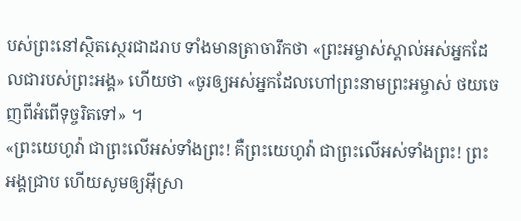បស់ព្រះនៅស្ថិតស្ថេរជាដរាប ទាំងមានត្រាចារឹកថា «ព្រះអម្ចាស់ស្គាល់អស់អ្នកដែលជារបស់ព្រះអង្គ» ហើយថា «ចូរឲ្យអស់អ្នកដែលហៅព្រះនាមព្រះអម្ចាស់ ថយចេញពីអំពើទុច្ចរិតទៅ» ។
«ព្រះយេហូវ៉ា ជាព្រះលើអស់ទាំងព្រះ! គឺព្រះយេហូវ៉ា ជាព្រះលើអស់ទាំងព្រះ! ព្រះអង្គជ្រាប ហើយសូមឲ្យអ៊ីស្រា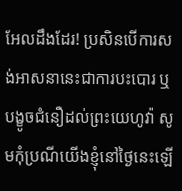អែលដឹងដែរ! ប្រសិនបើការសង់អាសនានេះជាការបះបោរ ឬបង្ខូចជំនឿដល់ព្រះយេហូវ៉ា សូមកុំប្រណីយើងខ្ញុំនៅថ្ងៃនេះឡើ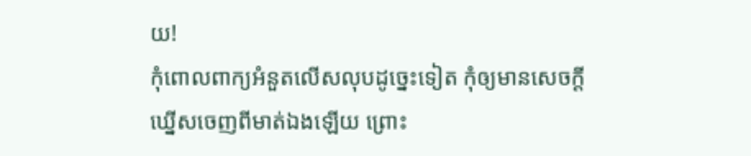យ!
កុំពោលពាក្យអំនួតលើសលុបដូច្នេះទៀត កុំឲ្យមានសេចក្ដីឃ្នើសចេញពីមាត់ឯងឡើយ ព្រោះ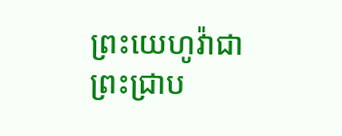ព្រះយេហូវ៉ាជាព្រះជ្រាប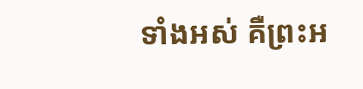ទាំងអស់ គឺព្រះអ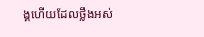ង្គហើយដែលថ្លឹងអស់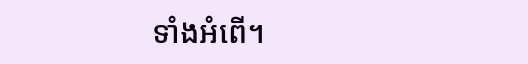ទាំងអំពើ។